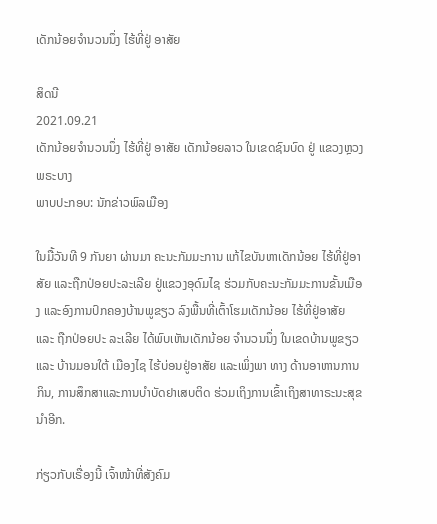ເດັກນ້ອຍຈຳນວນນຶ່ງ ໄຮ້ທີ່ຢູ່ ອາສັຍ

ສິດນີ
2021.09.21
ເດັກນ້ອຍຈຳນວນນຶ່ງ ໄຮ້ທີ່ຢູ່ ອາສັຍ ເດັກນ້ອຍລາວ ໃນເຂດຊົນບົດ ຢູ່ ແຂວງຫຼວງພຣະບາງ
ພາບປະກອບ: ນັກຂ່າວພົລເມືອງ

ໃນມື້ວັນທີ 9 ກັນຍາ ຜ່ານມາ ຄະນະກັມມະການ ແກ້ໄຂບັນຫາເດັກນ້ອຍ ໄຮ້ທີ່ຢູ່ອາສັຍ ແລະຖືກປ່ອຍປະລະເລີຍ ຢູ່ແຂວງອຸດົມໄຊ ຮ່ວມກັບຄະນະກັມມະການຂັ້ນເມືອງ ແລະອົງການປົກຄອງບ້ານພູຂຽວ ລົງພື້ນທີ່ເຕົ້າໂຮມເດັກນ້ອຍ ໄຮ້ທີ່ຢູ່ອາສັຍ ແລະ ຖືກປ່ອຍປະ ລະເລີຍ ໄດ້ພົບເຫັນເດັກນ້ອຍ ຈຳນວນນຶ່ງ ໃນເຂດບ້ານພູຂຽວ ແລະ ບ້ານມອນໃຕ້ ເມືອງໄຊ ໄຮ້ບ່ອນຢູ່ອາສັຍ ແລະເພິ່ງພາ ທາງ ດ້ານອາຫານການກິນ, ການສຶກສາແລະການບຳບັດຢາເສບຕິດ ຮ່ວມເຖິງການເຂົ້າເຖິງສາທາຣະນະສຸຂນຳອີກ.

ກ່ຽວກັບເຣື່ອງນີ້ ເຈົ້າໜ້າທີ່ສັງຄົມ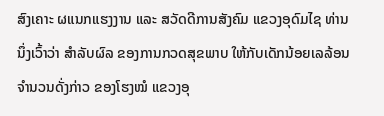ສົງເຄາະ ຜແນກແຮງງານ ແລະ ສວັດດີການສັງຄົມ ແຂວງອຸດົມໄຊ ທ່ານນຶ່ງເວົ້າວ່າ ສຳລັບຜົລ ຂອງການກວດສຸຂພາບ ໃຫ້ກັບເດັກນ້ອຍເລລ້ອນ ຈຳນວນດັ່ງກ່າວ ຂອງໂຮງໝໍ ແຂວງອຸ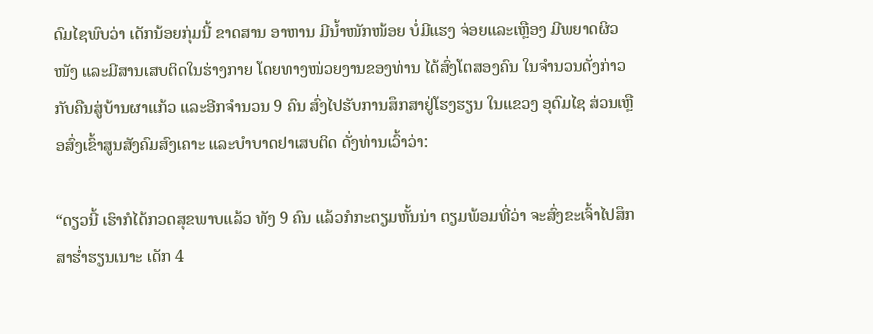ດົມໄຊພົບວ່າ ເດັກນ້ອຍກຸ່ມນີ້ ຂາດສານ ອາຫານ ມີນ້ຳໜັກໜ້ອຍ ບໍ່ມີແຮງ ຈ່ອຍແລະເຫຼືອງ ມີພຍາດຜິວໜັງ ແລະມີສານເສບຕິດໃນຮ່າງກາຍ ໂດຍທາງໜ່ວຍງານຂອງທ່ານ ໄດ້ສົ່ງໂຕສອງຄົນ ໃນຈຳນວນດັ່ງກ່າວ ກັບຄືນສູ່ບ້ານຜາແກ້ວ ແລະອີກຈຳນວນ 9 ຄົນ ສົ່ງໄປຮັບການສຶກສາຢູ່ໂຮງຮຽນ ໃນແຂວງ ອຸດົມໄຊ ສ່ວນເຫຼືອສົ່ງເຂົ້າສູນສັງຄົມສົງເຄາະ ແລະບຳບາດຢາເສບຕິດ ດັ່ງທ່ານເວົ້າວ່າ:

“ດຽວນີ້ ເຮົາກໍໄດ້ກວດສຸຂພາບແລ້ວ ທັງ 9 ຄົນ ແລ້ວກໍກະຕຽມຫັ້ນນ່າ ຕຽມພ້ອມທີ່ວ່າ ຈະສົ່ງຂະເຈົ້າໄປສຶກສາຮ່ຳຮຽນເນາະ ເດັກ 4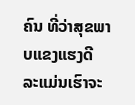ຄົນ ທີ່ວ່າສຸຂພາບແຂງແຮງດີ ລະແມ່ນເຮົາຈະ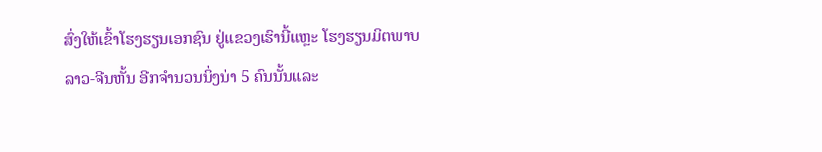ສົ່ງໃຫ້ເຂົ້າໂຮງຮຽນເອກຊົນ ຢູ່ແຂວງເຮົານີ້ແຫຼະ ໂຮງຮຽນມິຕພາບລາວ-ຈີນຫັ້ນ ອີກຈຳນວນນິ່ງນ່າ 5 ຄົນນັ້ນແລະ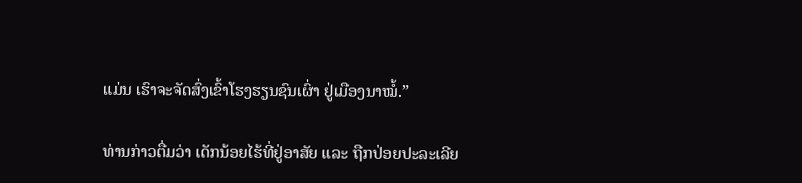ແມ່ນ ເຮົາຈະຈັດສົ່ງເຂົ້າໂຮງຮຽນຊົນເຜົ່າ ຢູ່ເມືອງນາໝໍ້.”

ທ່ານກ່າວຕື່ມວ່າ ເດັກນ້ອຍໄຮ້ທີ່ຢູ່ອາສັຍ ແລະ ຖືກປ່ອຍປະລະເລີຍ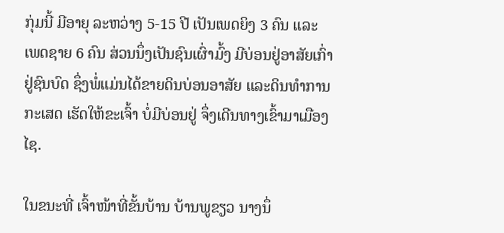ກຸ່ມນີ້ ມີອາຍຸ ລະຫວ່າງ 5-15 ປີ ເປັນເພດຍິງ 3 ຄົນ ແລະ ເພດຊາຍ 6 ຄົນ ສ່ວນນຶ່ງເປັນຊົນເຜົ່າມົ້ງ ມີບ່ອນຢູ່ອາສັຍເກົ່າຢູ່ຊົນບົດ ຊຶ່ງພໍ່ແມ່ນໄດ້ຂາຍດິນບ່ອນອາສັຍ ແລະດິນທຳການກະເສດ ເຮັດໃຫ້ຂະເຈົ້າ ບໍ່ມີບ່ອນຢູ່ ຈຶ່ງເດີນທາງເຂົ້າມາເມືອງໄຊ.

ໃນຂນະທີ່ ເຈົ້າໜ້າທີ່ຂັ້ນບ້ານ ບ້ານພູຂຽວ ນາງນຶ່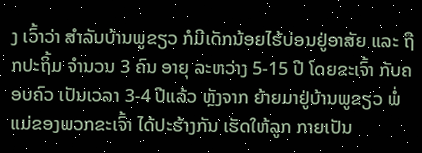ງ ເວົ້າວ່າ ສຳລັບບ້ານພູຂຽວ ກໍມີເດັກນ້ອຍໄຮ້ບ່ອນຢູ່ອາສັຍ ແລະ ຖືກປະຖິ້ມ ຈຳນວນ 3 ຄົນ ອາຍຸ ລະຫວ່າງ 5-15 ປີ ໂດຍຂະເຈົ້າ ກັບຄອບຄົວ ເປັນເວລາ 3-4 ປີແລ້ວ ຫຼັງຈາກ ຍ້າຍມາຢູ່ບ້ານພູຂຽວ ພໍ່ແມ່ຂອງພວກຂະເຈົ້າ ໄດ້ປະຮ້າງກັນ ເຮັດໃຫ້ລູກ ກາຍເປັນ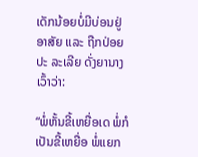ເດັກນ້ອຍບໍ່ມີບ່ອນຢູ່ອາສັຍ ແລະ ຖືກປ່ອຍປະ ລະເລີຍ ດັ່ງຍານາງເວົ້າວ່າ:

“ພໍ່ຫັ້ນຂີ້ເຫຍື່ອເດ ພໍ່ກໍເປັນຂີ້ເຫຍື່ອ ພໍ່ແຍກ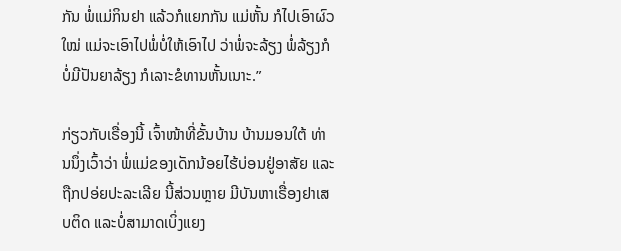ກັນ ພໍ່ແມ່ກິນຢາ ແລ້ວກໍແຍກກັນ ແມ່ຫັ້ນ ກໍໄປເອົາຜົວໃໝ່ ແມ່ຈະເອົາໄປພໍ່ບໍ່ໃຫ້ເອົາໄປ ວ່າພໍ່ຈະລ້ຽງ ພໍ່ລ້ຽງກໍບໍ່ມີປັນຍາລ້ຽງ ກໍເລາະຂໍທານຫັ້ນເນາະ.”

ກ່ຽວກັບເຣື່ອງນີ້ ເຈົ້າໜ້າທີ່ຂັ້ນບ້ານ ບ້ານມອນໃຕ້ ທ່ານນຶ່ງເວົ້າວ່າ ພໍ່ແມ່ຂອງເດັກນ້ອຍໄຮ້ບ່ອນຢູ່ອາສັຍ ແລະ ຖືກປອ່ຍປະລະເລີຍ ນີ້ສ່ວນຫຼາຍ ມີບັນຫາເຣື່ອງຢາເສບຕິດ ແລະບໍ່ສາມາດເບິ່ງແຍງ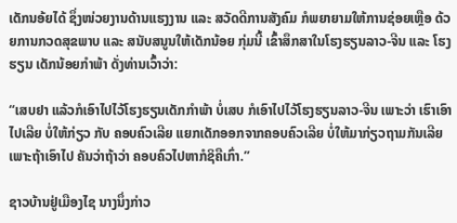ເດັກນອ້ຍໄດ້ ຊຶ່ງໜ່ວຍງານດ້ານແຮງງານ ແລະ ສວັດດີການສັງຄົມ ກໍພຍາຍາມໃຫ້ການຊ່ອຍເຫຼືອ ດ້ວຍການກວດສຸຂພາບ ແລະ ສນັບສນູນໃຫ້ເດັກນ້ອຍ ກຸ່ມນີ້ ເຂົ້າສຶກສາໃນໂຮງຮຽນລາວ-ຈີນ ແລະ ໂຮງຮຽນ ເດັກນ້ອຍກຳພ້າ ດັ່ງທ່ານເວົ້າວ່າ:

“ເສບຢາ ແລ້ວກໍເອົາໄປໄວ້ໂຮງຮຽນເດັກກຳພ້າ ບໍ່ເສບ ກໍເອົາໄປໄວ້ໂຮງຮຽນລາວ-ຈີນ ເພາະວ່າ ເຮົາເອົາໄປເລີຍ ບໍ່ໃຫ້ກ່ຽວ ກັບ ຄອບຄົວເລີຍ ແຍກເດັກອອກຈາກຄອບຄົວເລີຍ ບໍ່ໃຫ້ມາກ່ຽວຖາມກັນເລີຍ ເພາະຖ້າເອົາໄປ ຄັນວ່າຖ້າວ່າ ຄອບຄົວໄປຫາກໍຊິຄືເກົ່າ.”

ຊາວບ້ານຢູ່ເມືອງໄຊ ນາງນຶ່ງກ່າວ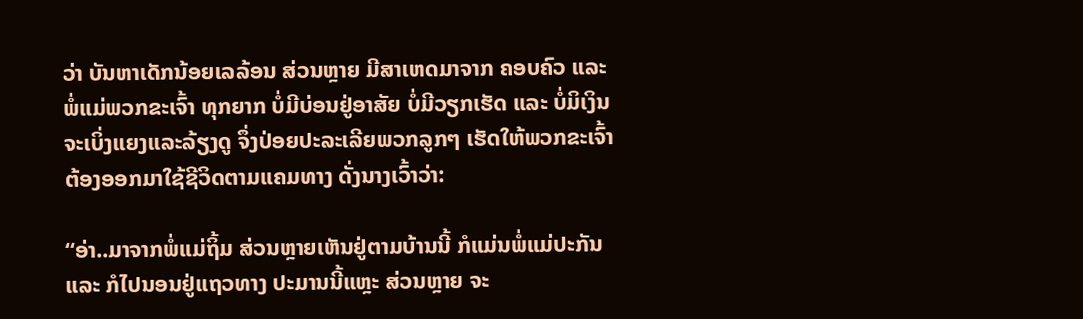ວ່າ ບັນຫາເດັກນ້ອຍເລລ້ອນ ສ່ວນຫຼາຍ ມີສາເຫດມາຈາກ ຄອບຄົວ ແລະ ພໍ່ແມ່ພວກຂະເຈົ້າ ທຸກຍາກ ບໍ່ມີບ່ອນຢູ່ອາສັຍ ບໍ່ມີວຽກເຮັດ ແລະ ບໍ່ມິເງິນຈະເບິ່ງແຍງແລະລ້ຽງດູ ຈຶ່ງປ່ອຍປະລະເລີຍພວກລູກໆ ເຮັດໃຫ້ພວກຂະເຈົ້າ ຕ້ອງອອກມາໃຊ້ຊີວິດຕາມແຄມທາງ ດັ່ງນາງເວົ້າວ່າ:

“ອ່າ..ມາຈາກພໍ່ແມ່ຖິ້ມ ສ່ວນຫຼາຍເຫັນຢູ່ຕາມບ້ານນີ້ ກໍແມ່ນພໍ່ແມ່ປະກັນ ແລະ ກໍໄປນອນຢູ່ແຖວທາງ ປະມານນີ້ແຫຼະ ສ່ວນຫຼາຍ ຈະ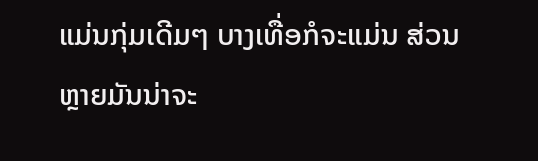ແມ່ນກຸ່ມເດີມໆ ບາງເທື່ອກໍຈະແມ່ນ ສ່ວນຫຼາຍມັນນ່າຈະ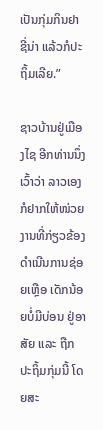ເປັນກຸ່ມກິນຢາຊີ່ນ່າ ແລ້ວກໍປະຖິ້ມເລີຍ.”

ຊາວບ້ານຢູ່ເມືອງໄຊ ອີກທ່ານນຶ່ງ ເວົ້າວ່າ ລາວເອງ ກໍຢາກໃຫ້ໜ່ວຍງານທີ່ກ່ຽວຂ້ອງ ດຳເນີນການຊ່ອຍເຫຼືອ ເດັກນ້ອຍບໍ່ມີບ່ອນ ຢູ່ອາສັຍ ແລະ ຖືກປະຖິ້ມກຸ່ມນີ້ ໂດຍສະ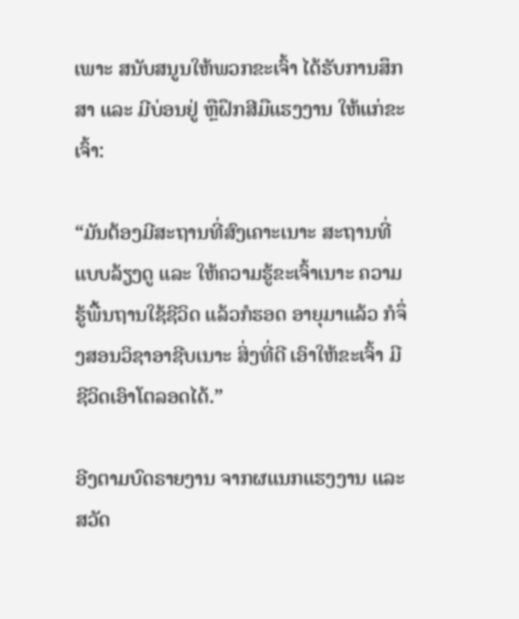ເພາະ ສນັບສນູນໃຫ້ພວກຂະເຈົ້າ ໄດ້ຮັບການສຶກສາ ແລະ ມີບ່ອນຢູ່ ຫຼືຝຶກສີມືແຮງງານ ໃຫ້ແກ່ຂະເຈົ້າ:

“ມັນຕ້ອງມີສະຖານທີ່ສົງເຄາະເນາະ ສະຖານທີ່ແບບລ້ຽງດູ ແລະ ໃຫ້ຄວາມຮູ້ຂະເຈົ້າເນາະ ຄວາມຮູ້ພື້ນຖານໃຊ້ຊີວິດ ແລ້ວກໍຮອດ ອາຍຸມາແລ້ວ ກໍຈຶ່ງສອນວິຊາອາຊີບເນາະ ສິ່ງທີ່ດີ ເອົາໃຫ້ຂະເຈົ້າ ມີຊີວິດເອົາໂຕລອດໄດ້.”

ອີງຕາມບົດຣາຍງານ ຈາກຜແນກແຮງງານ ແລະ ສວັດ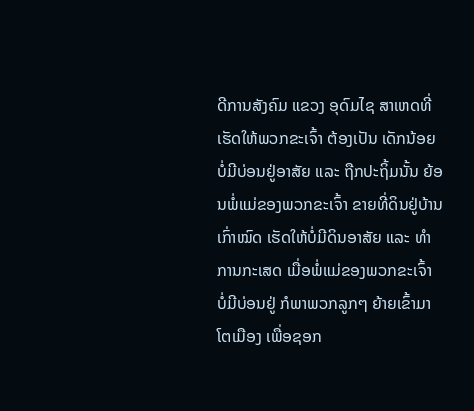ດີການສັງຄົມ ແຂວງ ອຸດົມໄຊ ສາເຫດທີ່ເຮັດໃຫ້ພວກຂະເຈົ້າ ຕ້ອງເປັນ ເດັກນ້ອຍບໍ່ມີບ່ອນຢູ່ອາສັຍ ແລະ ຖືກປະຖິ້ມນັ້ນ ຍ້ອນພໍ່ແມ່ຂອງພວກຂະເຈົ້າ ຂາຍທີ່ດິນຢູ່ບ້ານເກົ່າໝົດ ເຮັດໃຫ້ບໍ່ມີດິນອາສັຍ ແລະ ທຳການກະເສດ ເມື່ອພໍ່ແມ່ຂອງພວກຂະເຈົ້າ ບໍ່ມີບ່ອນຢູ່ ກໍພາພວກລູກໆ ຍ້າຍເຂົ້າມາໂຕເມືອງ ເພື່ອຊອກ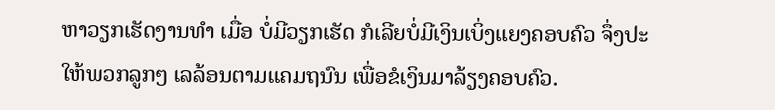ຫາວຽກເຮັດງານທຳ ເມື່ອ ບໍ່ມີວຽກເຮັດ ກໍເລີຍບໍ່ມີເງິນເບິ່ງແຍງຄອບຄົວ ຈຶ່ງປະໃຫ້ພວກລູກໆ ເລລ້ອນຕາມແຄມຖນົນ ເພື່ອຂໍເງິນມາລ້ຽງຄອບຄົວ.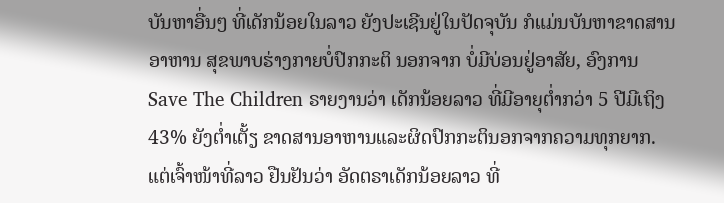ບັນຫາອື່ນໆ ທີ່ເດັກນ້ອຍໃນລາວ ຍັງປະເຊີນຢູ່ໃນປັດຈຸບັນ ກໍແມ່ນບັນຫາຂາດສານອາຫານ ສຸຂພາບຮ່າງກາຍບໍ່ປົກກະຕິ ນອກຈາກ ບໍ່ມີບ່ອນຢູ່ອາສັຍ, ອົງການ Save The Children ຣາຍງານວ່າ ເດັກນ້ອຍລາວ ທີ່ມີອາຍຸຕໍ່າກວ່າ 5 ປີມີເຖິງ 43% ຍັງຕ່ຳເຕັ້ຽ ຂາດສານອາຫານແລະຜິດປົກກະຕິນອກຈາກຄວາມທຸກຍາກ. ແຕ່ເຈົ້າໜ້າທີ່ລາວ ຢືນຢັນວ່າ ອັດຕຣາເດັກນ້ອຍລາວ ທີ່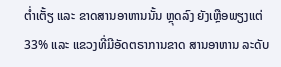ຕໍ່າເຕັ້ຽ ແລະ ຂາດສານອາຫານນັ້ນ ຫຼຸດລົງ ຍັງເຫຼືອພຽງແຕ່ 33% ແລະ ແຂວງທີ່ມີອັດຕຣາການຂາດ ສານອາຫານ ລະດັບ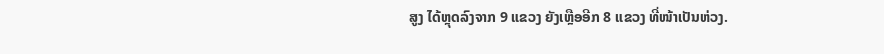ສູງ ໄດ້ຫຼຸດລົງຈາກ 9 ແຂວງ ຍັງເຫຼືອອີກ 8 ແຂວງ ທີ່ໜ້າເປັນຫ່ວງ.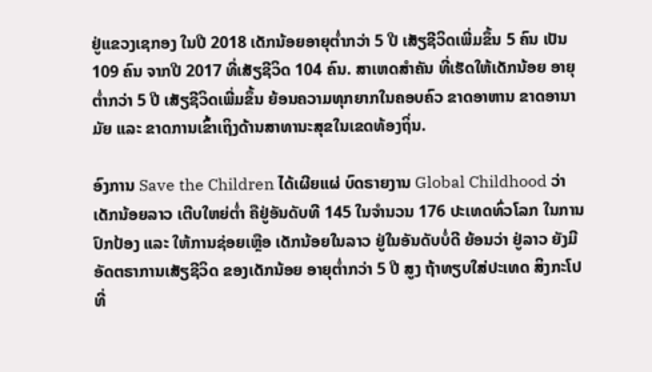ຢູ່ແຂວງເຊກອງ ໃນປີ 2018 ເດັກນ້ອຍອາຍຸຕໍ່າກວ່າ 5 ປີ ເສັຽຊີວິດເພີ່ມຂຶ້ນ 5 ຄົນ ເປັນ 109 ຄົນ ຈາກປີ 2017 ທີ່ເສັຽຊີວິດ 104 ຄົນ. ສາເຫດສໍາຄັນ ທີ່ເຮັດໃຫ້ເດັກນ້ອຍ ອາຍຸຕໍ່າກວ່າ 5 ປີ ເສັຽຊີວິດເພີ່ມຂຶ້ນ ຍ້ອນຄວາມທຸກຍາກໃນຄອບຄົວ ຂາດອາຫານ ຂາດອານາມັຍ ແລະ ຂາດການເຂົ້າເຖິງດ້ານສາທານະສຸຂໃນເຂດທ້ອງຖິ່ນ.

ອົງການ Save the Children ໄດ້ເຜີຍແຜ່ ບົດຣາຍງານ Global Childhood ວ່າ ເດັກນ້ອຍລາວ ເຕີບໃຫຍ່ຕໍ່າ ຄືຢູ່ອັນດັບທີ 145 ໃນຈຳນວນ 176 ປະເທດທົ່ວໂລກ ໃນການປົກປ້ອງ ແລະ ໃຫ້ການຊ່ອຍເຫຼືອ ເດັກນ້ອຍໃນລາວ ຢູ່ໃນອັນດັບບໍ່ດີ ຍ້ອນວ່າ ຢູ່ລາວ ຍັງມີອັດຕຣາການເສັຽຊີວິດ ຂອງເດັກນ້ອຍ ອາຍຸຕ່ຳກວ່າ 5 ປີ ສູງ ຖ້າທຽບໃສ່ປະເທດ ສິງກະໂປ ທີ່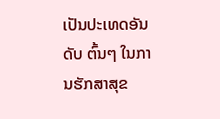ເປັນປະເທດອັນດັບ ຕົ້ນໆ ໃນການຮັກສາສຸຂ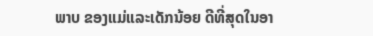ພາບ ຂອງແມ່ແລະເດັກນ້ອຍ ດີທີ່ສຸດໃນອາ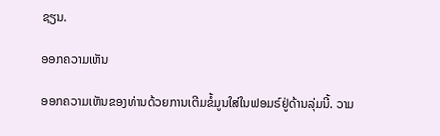ຊຽນ.

ອອກຄວາມເຫັນ

ອອກຄວາມເຫັນຂອງທ່ານດ້ວຍການເຕີມຂໍ້ມູນໃສ່ໃນຟອມຣ໌ຢູ່ດ້ານລຸ່ມນີ້. ວາມ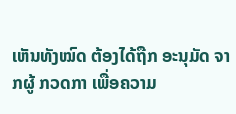ເຫັນທັງໝົດ ຕ້ອງໄດ້ຖືກ ອະນຸມັດ ຈາກຜູ້ ກວດກາ ເພື່ອຄວາມ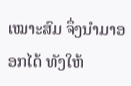ເໝາະສົມ ຈຶ່ງນໍາມາອອກໄດ້ ທັງໃຫ້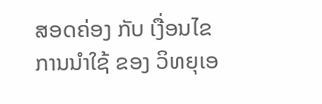ສອດຄ່ອງ ກັບ ເງື່ອນໄຂ ການນຳໃຊ້ ຂອງ ວິທຍຸເອ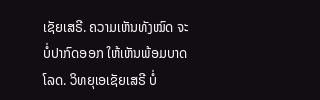ເຊັຍເສຣີ. ຄວາມເຫັນທັງໝົດ ຈະບໍ່ປາກົດອອກ ໃຫ້ເຫັນພ້ອມບາດໂລດ. ວິທຍຸເອເຊັຍເສຣີ ບໍ່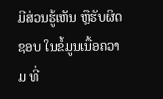ມີສ່ວນຮູ້ເຫັນ ຫຼືຮັບຜິດຊອບ ໃນຂໍ້ມູນເນື້ອຄວາມ ທີ່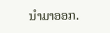ນໍາມາອອກ.